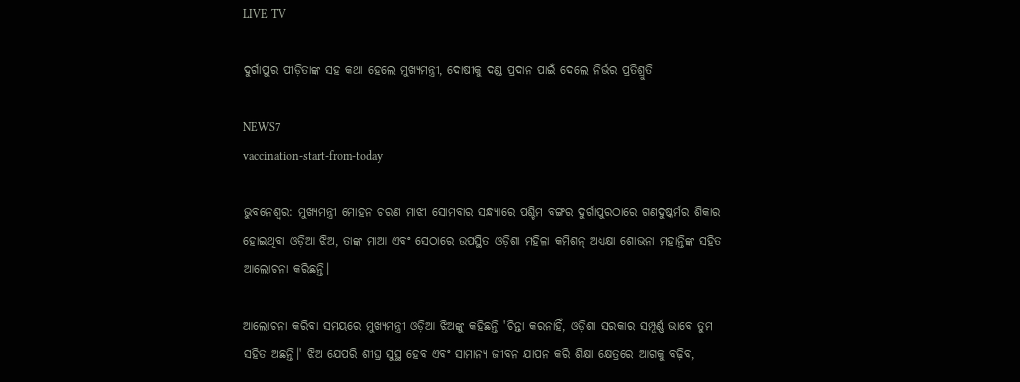LIVE TV

ଦୁର୍ଗାପୁର ପୀଡ଼ିତାଙ୍କ ସହ କଥା ହେଲେ ମୁଖ୍ୟମନ୍ତ୍ରୀ, ଦୋଷୀକୁ ଦଣ୍ଡ ପ୍ରଦାନ ପାଇଁ ଦେଲେ ନିର୍ଭର ପ୍ରତିଶ୍ରୁତି

NEWS7
vaccination-start-from-today

ଭୁବନେଶ୍ବର: ମୁଖ୍ୟମନ୍ତ୍ରୀ ମୋହନ ଚରଣ ମାଝୀ ସୋମବାର ସନ୍ଧ୍ୟାରେ ପଶ୍ଚିମ ବଙ୍ଗର ଦୁର୍ଗାପୁରଠାରେ ଗଣଦୁଷ୍କର୍ମର ଶିକାର ହୋଇଥିବା ଓଡ଼ିଆ ଝିଅ, ତାଙ୍କ ମାଆ ଏବଂ ସେଠାରେ ଉପସ୍ଥିତ ଓଡ଼ିଶା ମହିଳା କମିଶନ୍ ଅଧ୍ୟକ୍ଷା ଶୋଭନା ମହାନ୍ତିଙ୍କ ସହିତ ଆଲୋଚନା କରିଛନ୍ତି।

ଆଲୋଚନା କରିବା ସମୟରେ ମୁଖ୍ୟମନ୍ତ୍ରୀ ଓଡ଼ିଆ ଝିଅଙ୍କୁ କହିଛନ୍ତି 'ଚିନ୍ତା କରନାହିଁ, ଓଡ଼ିଶା ସରକାର ସମ୍ପୂର୍ଣ୍ଣ ଭାବେ ତୁମ ସହିତ ଅଛନ୍ତି।' ଝିଅ ଯେପରି ଶୀଘ୍ର ସୁସ୍ଥ ହେବ ଏବଂ ସାମାନ୍ୟ ଜୀବନ ଯାପନ କରି ଶିକ୍ଷା କ୍ଷେତ୍ରରେ ଆଗକୁ ବଢ଼ିବ,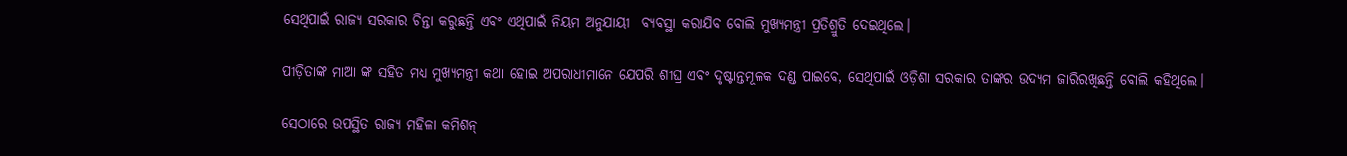ସେଥିପାଇଁ ରାଜ୍ୟ ସରକାର ଚିନ୍ତା କରୁଛନ୍ତି ଏବଂ ଏଥିପାଇଁ ନିୟମ ଅନୁଯାୟୀ  ବ୍ୟବସ୍ଥା କରାଯିବ ବୋଲି ମୁଖ୍ୟମନ୍ତ୍ରୀ ପ୍ରତିଶ୍ରୁତି ଦେଇଥିଲେ।

ପୀଡ଼ିତାଙ୍କ ମାଆ ଙ୍କ ସହିତ ମଧ୍ୟ ମୁଖ୍ୟମନ୍ତ୍ରୀ କଥା ହୋଇ ଅପରାଧୀମାନେ ଯେପରି ଶୀଘ୍ର ଏବଂ ଦୃଷ୍ଟାନ୍ତମୂଳକ ଦଣ୍ଡ ପାଇବେ, ସେଥିପାଇଁ ଓଡ଼ିଶା ସରକାର ତାଙ୍କର ଉଦ୍ୟମ ଜାରିରଖିଛନ୍ତି ବୋଲି କହିଥିଲେ।

ସେଠାରେ ଉପସ୍ଥିତ ରାଜ୍ୟ ମହିଳା କମିଶନ୍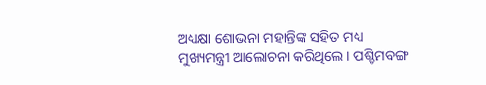ଅଧ୍ୟକ୍ଷା ଶୋଭନା ମହାନ୍ତିଙ୍କ ସହିତ ମଧ୍ୟ ମୁଖ୍ୟମନ୍ତ୍ରୀ ଆଲୋଚନା କରିଥିଲେ। ପଶ୍ଚିମବଙ୍ଗ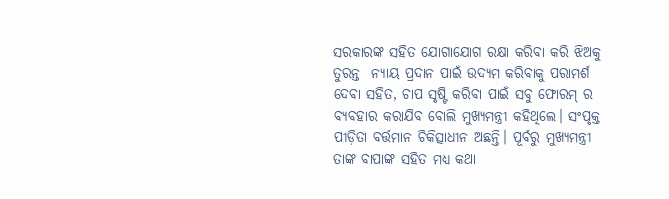ସରକାରଙ୍କ ସହିତ ଯୋଗାଯୋଗ ରକ୍ଷା କରିବା କରି ଝିଅକୁ ତୁରନ୍ତ  ନ୍ୟାୟ ପ୍ରଦାନ ପାଇଁ ଉଦ୍ୟମ କରିବାକୁ ପରାମର୍ଶ ଦେବା ସହିତ, ଚାପ ସୃଷ୍ଟି କରିବା ପାଇଁ ସବୁ ଫୋରମ୍ ର ବ୍ୟବହାର କରାଯିବ ବୋଲି ମୁଖ୍ୟମନ୍ତ୍ରୀ କହିଥିଲେ। ସଂପୃକ୍ତ ପୀଡ଼ିତା ବର୍ତ୍ତମାନ ଚିକିତ୍ସାଧୀନ ଅଛନ୍ତି। ପୂର୍ବରୁ ମୁଖ୍ୟମନ୍ତ୍ରୀ ତାଙ୍କ ବାପାଙ୍କ ସହିତ ମଧ୍ୟ କଥା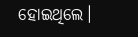ହୋଇଥିଲେ।